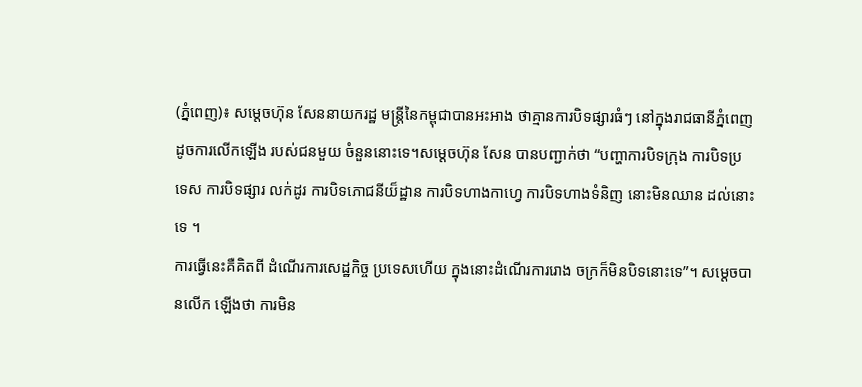(ភ្នំពេញ)៖ សម្តេចហ៊ុន សែននាយករដ្ឋ មន្រ្តីនៃកម្ពុជាបានអះអាង ថាគ្មានការបិទផ្សារធំៗ នៅក្នុងរាជធានីភ្នំពេញ ដូចការលើកឡើង របស់ជនមួយ ចំនួននោះទេ។សម្ដេចហ៊ុន សែន បានបញ្ជាក់ថា “បញ្ហាការបិទក្រុង ការបិទប្រទេស ការបិទផ្សារ លក់ដូរ ការបិទភោជនីយ៏ដ្ឋាន ការបិទហាងកាហ្វេ ការបិទហាងទំនិញ នោះមិនឈាន ដល់នោះទេ ។
ការធ្វើនេះគឺគិតពី ដំណើរការសេដ្ឋកិច្ច ប្រទេសហើយ ក្នុងនោះដំណើរការរោង ចក្រក៏មិនបិទនោះទេ”។ សម្ដេចបានលើក ឡើងថា ការមិន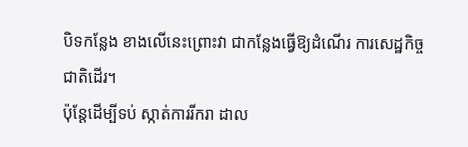បិទកន្លែង ខាងលើនេះព្រោះវា ជាកន្លែងធ្វើឱ្យដំណើរ ការសេដ្ឋកិច្ច ជាតិដើរ។
ប៉ុន្តែដើម្បីទប់ ស្កាត់ការរីករា ដាល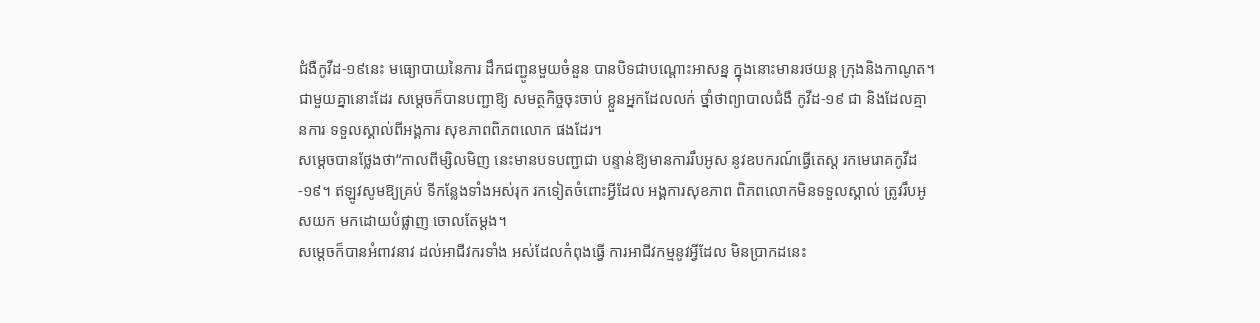ជំងឺកូវីដ-១៩នេះ មធ្យោបាយនៃការ ដឹកជញ្ជូនមួយចំនួន បានបិទជាបណ្តោះអាសន្ន ក្នុងនោះមានរថយន្ត ក្រុងនិងកាណូត។ ជាមួយគ្នានោះដែរ សម្តេចក៏បានបញ្ជាឱ្យ សមត្ថកិច្ចចុះចាប់ ខ្លួនអ្នកដែលលក់ ថ្នាំថាព្យាបាលជំងឺ កូវីដ-១៩ ជា និងដែលគ្មានការ ទទួលស្គាល់ពីអង្គការ សុខភាពពិភពលោក ផងដែរ។
សម្ដេចបានថ្លែងថា“កាលពីម្សិលមិញ នេះមានបទបញ្ជាជា បន្ទាន់ឱ្យមានការរឹបអូស នូវឧបករណ៍ធ្វើតេស្ត រកមេរោគកូវីដ-១៩។ ឥឡូវសូមឱ្យគ្រប់ ទីកន្លែងទាំងអស់រុក រកទៀតចំពោះអ្វីដែល អង្គការសុខភាព ពិភពលោកមិនទទួលស្គាល់ ត្រូវរឹបអូសយក មកដោយបំផ្លាញ ចោលតែម្តង។
សម្តេចក៏បានអំពាវនាវ ដល់អាជីវករទាំង អស់ដែលកំពុងធ្វើ ការអាជីវកម្មនូវអ្វីដែល មិនប្រាកដនេះ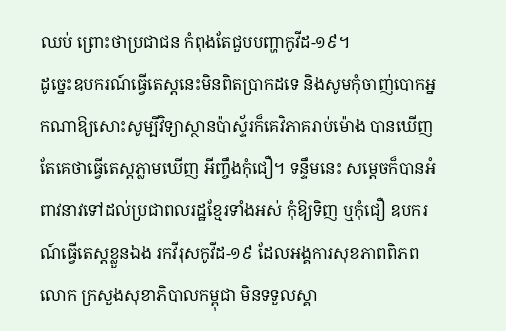ឈប់ ព្រោះថាប្រជាជន កំពុងតែជួបបញ្ហាកូវីដ-១៩។
ដូច្នេះឧបករណ៍ធ្វើតេស្តនេះមិនពិតប្រាកដទេ និងសូមកុំចាញ់បោកអ្នកណាឱ្យសោះសូម្បីវិទ្យាស្ថានប៉ាស្ទ័រក៏គេវិភាគរាប់ម៉ោង បានឃើញ តែគេថាធ្វើតេស្តភ្លាមឃើញ អីញ្ចឹងកុំជឿ។ ទន្ទឹមនេះ សម្តេចក៏បានអំពាវនាវទៅដល់ប្រជាពលរដ្ឋខ្មែរទាំងអស់ កុំឱ្យទិញ ឬកុំជឿ ឧបករណ៍ធ្វើតេស្តខ្លួនឯង រកវីរុសកូវីដ-១៩ ដែលអង្គការសុខភាពពិភពលោក ក្រសួងសុខាភិបាលកម្ពុជា មិនទទួលស្គា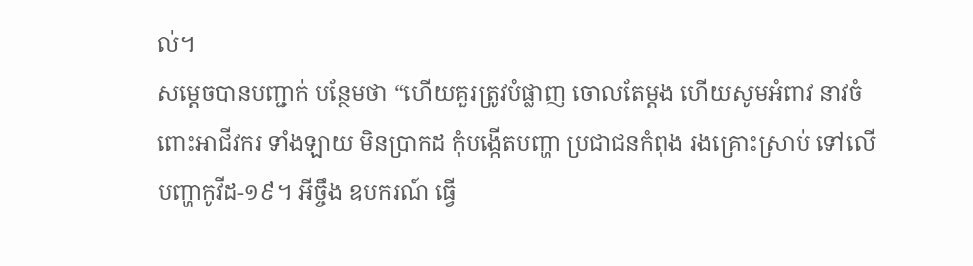ល់។
សម្ដេចបានបញ្ជាក់ បន្ថែមថា “ហើយគួរត្រូវបំផ្លាញ ចោលតែម្ដង ហើយសូមអំពាវ នាវចំពោះអាជីវករ ទាំងឡាយ មិនប្រាកដ កុំបង្កើតបញ្ហា ប្រជាជនកំពុង រងគ្រោះស្រាប់ ទៅលើបញ្ហាកូវីដ-១៩។ អីចឹ្ចង ឧបករណ៍ ធ្វើ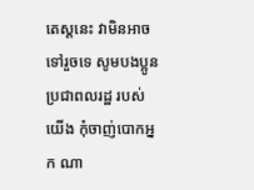តេស្តនេះ វាមិនអាចទៅរួចទេ សូមបងប្អូន ប្រជាពលរដ្ឋ របស់យើង កុំចាញ់បោកអ្នក ណា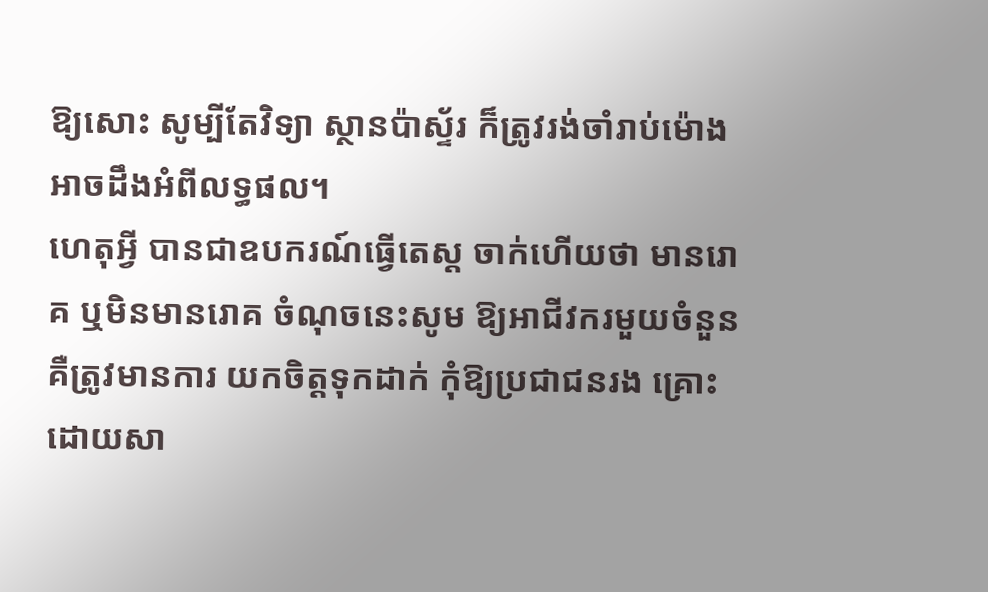ឱ្យសោះ សូម្បីតែវិទ្យា ស្ថានប៉ាស្ទ័រ ក៏ត្រូវរង់ចាំរាប់ម៉ោង អាចដឹងអំពីលទ្ធផល។
ហេតុអ្វី បានជាឧបករណ៍ធ្វើតេស្ត ចាក់ហើយថា មានរោគ ឬមិនមានរោគ ចំណុចនេះសូម ឱ្យអាជីវករមួយចំនួន គឺត្រូវមានការ យកចិត្តទុកដាក់ កុំឱ្យប្រជាជនរង គ្រោះដោយសា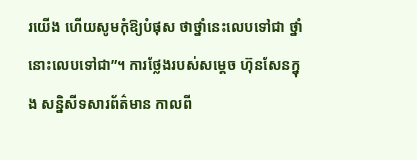រយើង ហើយសូមកុំឱ្យបំផុស ថាថ្នាំនេះលេបទៅជា ថ្នាំនោះលេបទៅជា”។ ការថ្លែងរបស់សម្តេច ហ៊ុនសែនក្នុង សន្និសីទសារព័ត៌មាន កាលពី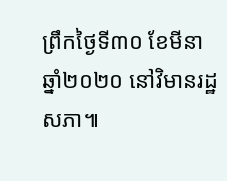ព្រឹកថ្ងៃទី៣០ ខែមីនា ឆ្នាំ២០២០ នៅវិមានរដ្ឋសភា៕